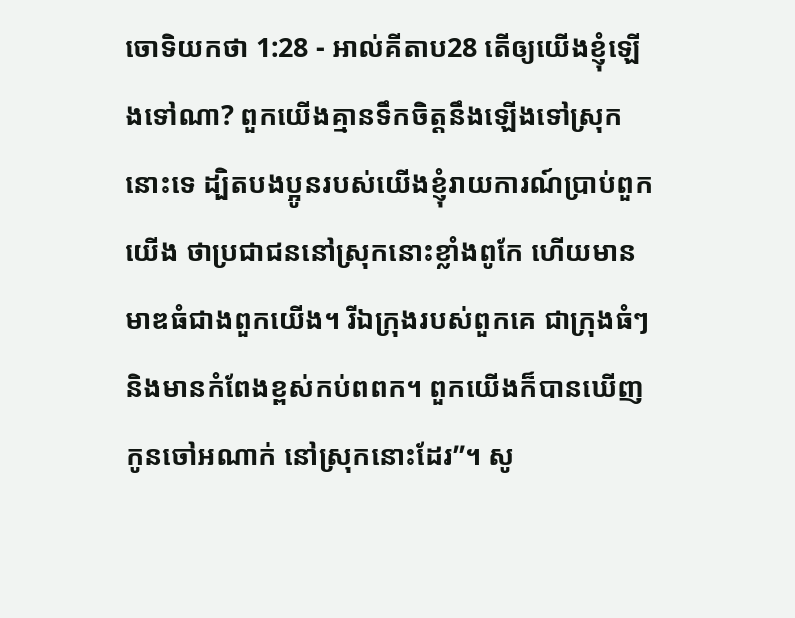ចោទិយកថា 1:28 - អាល់គីតាប28 តើឲ្យយើងខ្ញុំឡើងទៅណា? ពួកយើងគ្មានទឹកចិត្តនឹងឡើងទៅស្រុកនោះទេ ដ្បិតបងប្អូនរបស់យើងខ្ញុំរាយការណ៍ប្រាប់ពួកយើង ថាប្រជាជននៅស្រុកនោះខ្លាំងពូកែ ហើយមានមាឌធំជាងពួកយើង។ រីឯក្រុងរបស់ពួកគេ ជាក្រុងធំៗ និងមានកំពែងខ្ពស់កប់ពពក។ ពួកយើងក៏បានឃើញកូនចៅអណាក់ នៅស្រុកនោះដែរ”។ សូ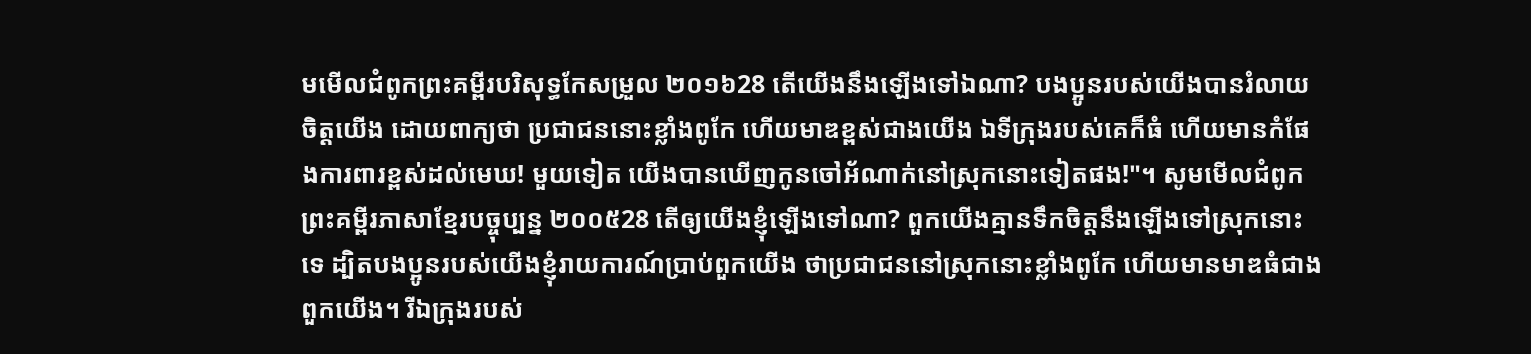មមើលជំពូកព្រះគម្ពីរបរិសុទ្ធកែសម្រួល ២០១៦28 តើយើងនឹងឡើងទៅឯណា? បងប្អូនរបស់យើងបានរំលាយចិត្តយើង ដោយពាក្យថា ប្រជាជននោះខ្លាំងពូកែ ហើយមាឌខ្ពស់ជាងយើង ឯទីក្រុងរបស់គេក៏ធំ ហើយមានកំផែងការពារខ្ពស់ដល់មេឃ! មួយទៀត យើងបានឃើញកូនចៅអ័ណាក់នៅស្រុកនោះទៀតផង!"។ សូមមើលជំពូកព្រះគម្ពីរភាសាខ្មែរបច្ចុប្បន្ន ២០០៥28 តើឲ្យយើងខ្ញុំឡើងទៅណា? ពួកយើងគ្មានទឹកចិត្តនឹងឡើងទៅស្រុកនោះទេ ដ្បិតបងប្អូនរបស់យើងខ្ញុំរាយការណ៍ប្រាប់ពួកយើង ថាប្រជាជននៅស្រុកនោះខ្លាំងពូកែ ហើយមានមាឌធំជាងពួកយើង។ រីឯក្រុងរបស់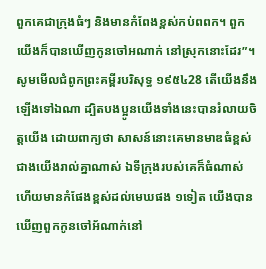ពួកគេជាក្រុងធំៗ និងមានកំពែងខ្ពស់កប់ពពក។ ពួកយើងក៏បានឃើញកូនចៅអណាក់ នៅស្រុកនោះដែរ”។ សូមមើលជំពូកព្រះគម្ពីរបរិសុទ្ធ ១៩៥៤28 តើយើងនឹងឡើងទៅឯណា ដ្បិតបងប្អូនយើងទាំងនេះបានរំលាយចិត្តយើង ដោយពាក្យថា សាសន៍នោះគេមានមាឌធំខ្ពស់ជាងយើងរាល់គ្នាណាស់ ឯទីក្រុងរបស់គេក៏ធំណាស់ ហើយមានកំផែងខ្ពស់ដល់មេឃផង ១ទៀត យើងបានឃើញពួកកូនចៅអ័ណាក់នៅ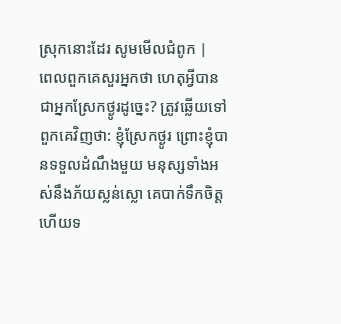ស្រុកនោះដែរ សូមមើលជំពូក |
ពេលពួកគេសួរអ្នកថា ហេតុអ្វីបានជាអ្នកស្រែកថ្ងូរដូច្នេះ? ត្រូវឆ្លើយទៅពួកគេវិញថា: ខ្ញុំស្រែកថ្ងូរ ព្រោះខ្ញុំបានទទួលដំណឹងមួយ មនុស្សទាំងអស់នឹងភ័យស្លន់ស្លោ គេបាក់ទឹកចិត្ត ហើយទ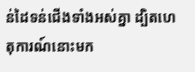ន់ដៃទន់ជើងទាំងអស់គ្នា ដ្បិតហេតុការណ៍នោះមក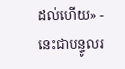ដល់ហើយ» - នេះជាបន្ទូលរ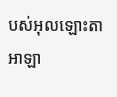បស់អុលឡោះតាអាឡា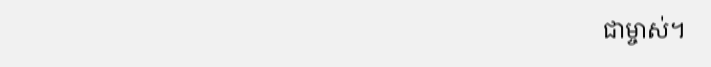ជាម្ចាស់។